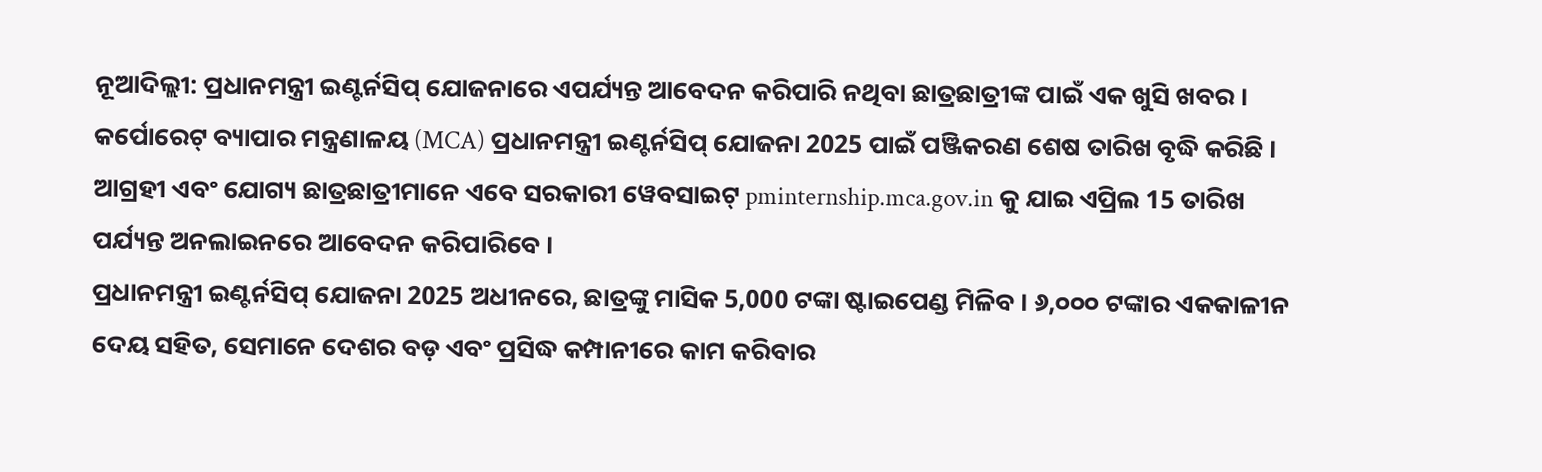ନୂଆଦିଲ୍ଲୀ: ପ୍ରଧାନମନ୍ତ୍ରୀ ଇଣ୍ଟର୍ନସିପ୍ ଯୋଜନାରେ ଏପର୍ଯ୍ୟନ୍ତ ଆବେଦନ କରିପାରି ନଥିବା ଛାତ୍ରଛାତ୍ରୀଙ୍କ ପାଇଁ ଏକ ଖୁସି ଖବର । କର୍ପୋରେଟ୍ ବ୍ୟାପାର ମନ୍ତ୍ରଣାଳୟ (MCA) ପ୍ରଧାନମନ୍ତ୍ରୀ ଇଣ୍ଟର୍ନସିପ୍ ଯୋଜନା 2025 ପାଇଁ ପଞ୍ଜିକରଣ ଶେଷ ତାରିଖ ବୃଦ୍ଧି କରିଛି । ଆଗ୍ରହୀ ଏବଂ ଯୋଗ୍ୟ ଛାତ୍ରଛାତ୍ରୀମାନେ ଏବେ ସରକାରୀ ୱେବସାଇଟ୍ pminternship.mca.gov.in କୁ ଯାଇ ଏପ୍ରିଲ 15 ତାରିଖ ପର୍ଯ୍ୟନ୍ତ ଅନଲାଇନରେ ଆବେଦନ କରିପାରିବେ ।
ପ୍ରଧାନମନ୍ତ୍ରୀ ଇଣ୍ଟର୍ନସିପ୍ ଯୋଜନା 2025 ଅଧୀନରେ, ଛାତ୍ରଙ୍କୁ ମାସିକ 5,000 ଟଙ୍କା ଷ୍ଟାଇପେଣ୍ଡ ମିଳିବ । ୬,୦୦୦ ଟଙ୍କାର ଏକକାଳୀନ ଦେୟ ସହିତ, ସେମାନେ ଦେଶର ବଡ଼ ଏବଂ ପ୍ରସିଦ୍ଧ କମ୍ପାନୀରେ କାମ କରିବାର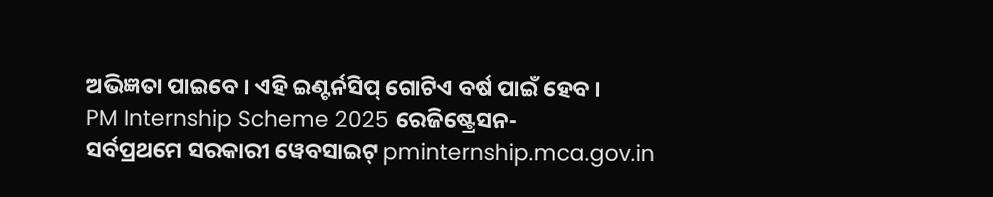ଅଭିଜ୍ଞତା ପାଇବେ । ଏହି ଇଣ୍ଟର୍ନସିପ୍ ଗୋଟିଏ ବର୍ଷ ପାଇଁ ହେବ ।
PM Internship Scheme 2025 ରେଜିଷ୍ଟ୍ରେସନ-
ସର୍ବପ୍ରଥମେ ସରକାରୀ ୱେବସାଇଟ୍ pminternship.mca.gov.in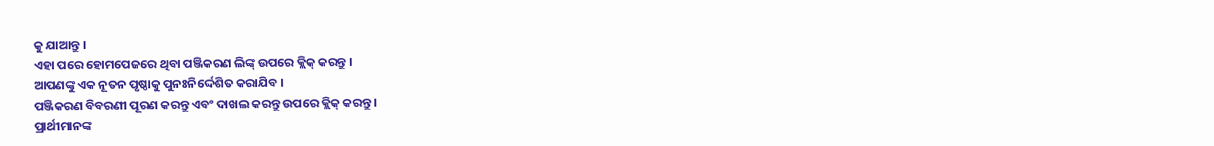କୁ ଯାଆନ୍ତୁ ।
ଏହା ପରେ ହୋମପେଜରେ ଥିବା ପଞ୍ଜିକରଣ ଲିଙ୍କ୍ ଉପରେ କ୍ଲିକ୍ କରନ୍ତୁ ।
ଆପଣଙ୍କୁ ଏକ ନୂତନ ପୃଷ୍ଠାକୁ ପୁନଃନିର୍ଦ୍ଦେଶିତ କରାଯିବ ।
ପଞ୍ଜିକରଣ ବିବରଣୀ ପୂରଣ କରନ୍ତୁ ଏବଂ ଦାଖଲ କରନ୍ତୁ ଉପରେ କ୍ଲିକ୍ କରନ୍ତୁ ।
ପ୍ରାର୍ଥୀମାନଙ୍କ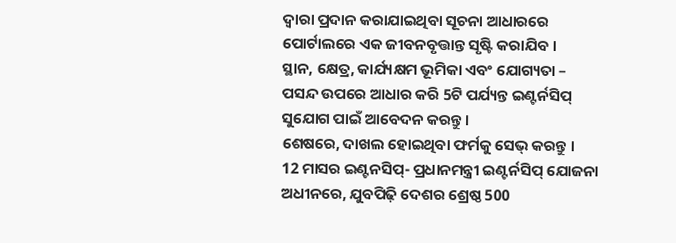ଦ୍ୱାରା ପ୍ରଦାନ କରାଯାଇଥିବା ସୂଚନା ଆଧାରରେ ପୋର୍ଟାଲରେ ଏକ ଜୀବନବୃତ୍ତାନ୍ତ ସୃଷ୍ଟି କରାଯିବ ।
ସ୍ଥାନ, କ୍ଷେତ୍ର, କାର୍ଯ୍ୟକ୍ଷମ ଭୂମିକା ଏବଂ ଯୋଗ୍ୟତା – ପସନ୍ଦ ଉପରେ ଆଧାର କରି 5ଟି ପର୍ଯ୍ୟନ୍ତ ଇଣ୍ଟର୍ନସିପ୍ ସୁଯୋଗ ପାଇଁ ଆବେଦନ କରନ୍ତୁ।
ଶେଷରେ, ଦାଖଲ ହୋଇଥିବା ଫର୍ମକୁ ସେଭ୍ କରନ୍ତୁ ।
12 ମାସର ଇଣ୍ଟନସିପ୍- ପ୍ରଧାନମନ୍ତ୍ରୀ ଇଣ୍ଟର୍ନସିପ୍ ଯୋଜନା ଅଧୀନରେ, ଯୁବପିଢ଼ି ଦେଶର ଶ୍ରେଷ୍ଠ 500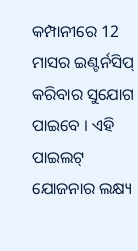କମ୍ପାନୀରେ 12 ମାସର ଇଣ୍ଟର୍ନସିପ୍ କରିବାର ସୁଯୋଗ ପାଇବେ । ଏହି ପାଇଲଟ୍ ଯୋଜନାର ଲକ୍ଷ୍ୟ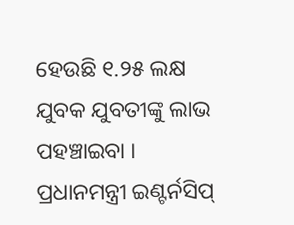ହେଉଛି ୧.୨୫ ଲକ୍ଷ ଯୁବକ ଯୁବତୀଙ୍କୁ ଲାଭ ପହଞ୍ଚାଇବା । ପ୍ରଧାନମନ୍ତ୍ରୀ ଇଣ୍ଟର୍ନସିପ୍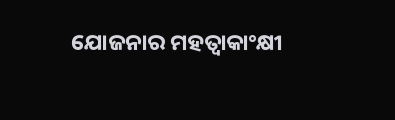ଯୋଜନାର ମହତ୍ୱାକାଂକ୍ଷୀ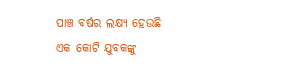ପାଞ୍ଚ ବର୍ଷର ଲକ୍ଷ୍ୟ ହେଉଛି ଏକ କୋଟି ଯୁବକଙ୍କୁ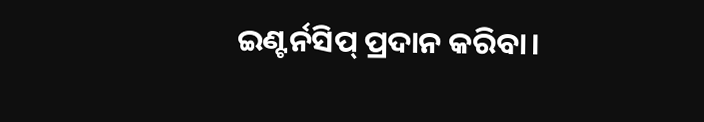ଇଣ୍ଟର୍ନସିପ୍ ପ୍ରଦାନ କରିବା।